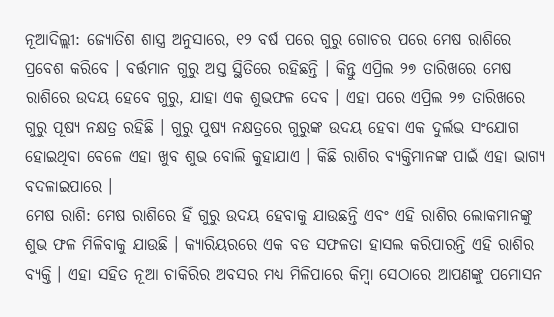ନୂଆଦିଲ୍ଲୀ: ଜ୍ୟୋତିଶ ଶାସ୍ତ୍ର ଅନୁସାରେ, ୧୨ ବର୍ଷ ପରେ ଗୁରୁ ଗୋଚର ପରେ ମେଷ ରାଶିରେ ପ୍ରବେଶ କରିବେ । ବର୍ତ୍ତମାନ ଗୁରୁ ଅସ୍ତ ସ୍ଥିତିରେ ରହିଛନ୍ତି । କିନ୍ତୁ ଏପ୍ରିଲ ୨୭ ତାରିଖରେ ମେଷ ରାଶିରେ ଉଦୟ ହେବେ ଗୁରୁ, ଯାହା ଏକ ଶୁଭଫଳ ଦେବ । ଏହା ପରେ ଏପ୍ରିଲ ୨୭ ତାରିଖରେ ଗୁରୁ ପୂଷ୍ୟ ନକ୍ଷତ୍ର ରହିଛି । ଗୁରୁ ପୁଷ୍ୟ ନକ୍ଷତ୍ରରେ ଗୁରୁଙ୍କ ଉଦୟ ହେବା ଏକ ଦୁର୍ଲଭ ସଂଯୋଗ ହୋଇଥିବା ବେଳେ ଏହା ଖୁବ ଶୁଭ ବୋଲି କୁହାଯାଏ । କିଛି ରାଶିର ବ୍ୟକ୍ତିମାନଙ୍କ ପାଇଁ ଏହା ଭାଗ୍ୟ ବଦଳାଇପାରେ ।
ମେଷ ରାଶି: ମେଷ ରାଶିରେ ହିଁ ଗୁରୁ ଉଦୟ ହେବାକୁ ଯାଉଛନ୍ତି ଏବଂ ଏହି ରାଶିର ଲୋକମାନଙ୍କୁ ଶୁଭ ଫଳ ମିଳିବାକୁ ଯାଉଛି । କ୍ୟାରିୟରରେ ଏକ ବଡ ସଫଳତା ହାସଲ କରିପାରନ୍ତି ଏହି ରାଶିର ବ୍ୟକ୍ତି । ଏହା ସହିତ ନୂଆ ଚାକିରିର ଅବସର ମଧ୍ୟ ମିଳିପାରେ କିମ୍ବା ସେଠାରେ ଆପଣଙ୍କୁ ପମୋସନ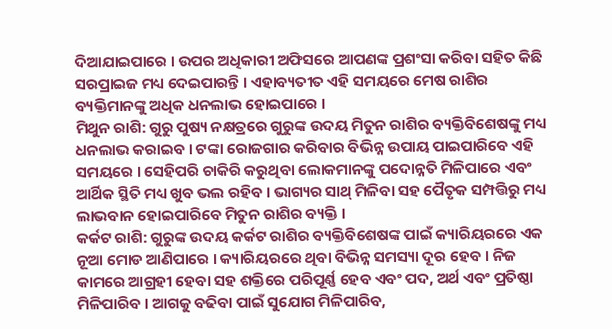ଦିଆଯାଇପାରେ । ଉପର ଅଧିକାରୀ ଅଫିସରେ ଆପଣଙ୍କ ପ୍ରଶଂସା କରିବା ସହିତ କିଛି ସରପ୍ରାଇଜ ମଧ୍ୟ ଦେଇପାରନ୍ତି । ଏହାବ୍ୟତୀତ ଏହି ସମୟରେ ମେଷ ରାଶିର ବ୍ୟକ୍ତିମାନଙ୍କୁ ଅଧିକ ଧନଲାଭ ହୋଇପାରେ ।
ମିଥୁନ ରାଶି: ଗୁରୁ ପୁଷ୍ୟ ନକ୍ଷତ୍ରରେ ଗୁରୁଙ୍କ ଉଦୟ ମିତୁନ ରାଶିର ବ୍ୟକ୍ତିବିଶେଷଙ୍କୁ ମଧ୍ୟ ଧନଲାଭ କରାଇବ । ଟଙ୍କା ରୋଜଗାର କରିବାର ବିଭିନ୍ନ ଉପାୟ ପାଇପାରିବେ ଏହି ସମୟରେ । ସେହିପରି ଚାକିରି କରୁଥିବା ଲୋକମାନଙ୍କୁ ପଦୋନ୍ନତି ମିଳିପାରେ ଏବଂ ଆର୍ଥିକ ସ୍ଥିତି ମଧ୍ୟ ଖୁବ ଭଲ ରହିବ । ଭାଗ୍ୟର ସାଥ୍ ମିଳିବା ସହ ପୈତୃକ ସମ୍ପତ୍ତିରୁ ମଧ୍ୟ ଲାଭବାନ ହୋଇପାରିବେ ମିତୁନ ରାଶିର ବ୍ୟକ୍ତି ।
କର୍କଟ ରାଶି: ଗୁରୁଙ୍କ ଉଦୟ କର୍କଟ ରାଶିର ବ୍ୟକ୍ତିବିଶେଷଙ୍କ ପାଇଁ କ୍ୟାରିୟରରେ ଏକ ନୂଆ ମୋଡ ଆଣିପାରେ । କ୍ୟାରିୟରରେ ଥିବା ବିଭିନ୍ନ ସମସ୍ୟା ଦୂର ହେବ । ନିଜ କାମରେ ଆଗ୍ରହୀ ହେବା ସହ ଶକ୍ତିରେ ପରିପୂର୍ଣ୍ଣ ହେବ ଏବଂ ପଦ, ଅର୍ଥ ଏବଂ ପ୍ରତିଷ୍ଠା ମିଳିପାରିବ । ଆଗକୁ ବଢିବା ପାଇଁ ସୁଯୋଗ ମିଳିପାରିବ,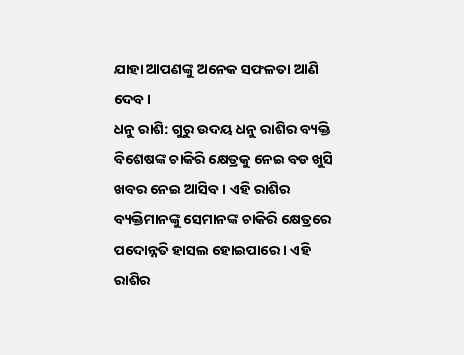ଯାହା ଆପଣଙ୍କୁ ଅନେକ ସଫଳତା ଆଣି ଦେବ ।
ଧନୁ ରାଶି: ଗୁରୁ ଉଦୟ ଧନୁ ରାଶିର ବ୍ୟକ୍ତି ବିଶେଷଙ୍କ ଚାକିରି କ୍ଷେତ୍ରକୁ ନେଇ ବଡ ଖୁସି ଖବର ନେଇ ଆସିବ । ଏହି ରାଶିର ବ୍ୟକ୍ତିମାନଙ୍କୁ ସେମାନଙ୍କ ଚାକିରି କ୍ଷେତ୍ରରେ ପଦୋନ୍ନତି ହାସଲ ହୋଇପାରେ । ଏହି ରାଶିର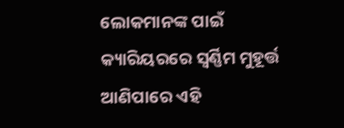ଲୋକମାନଙ୍କ ପାଇଁ କ୍ୟାରିୟରରେ ସ୍ୱର୍ଣ୍ଣିମ ମୁହୂର୍ତ୍ତ ଆଣିପାରେ ଏହି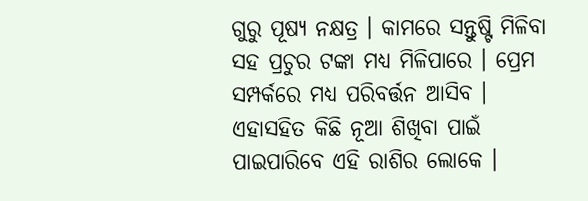ଗୁରୁ ପୂଷ୍ୟ ନକ୍ଷତ୍ର । କାମରେ ସନ୍ତୁଷ୍ଟି ମିଳିବା ସହ ପ୍ରଚୁର ଟଙ୍କା ମଧ୍ୟ ମିଳିପାରେ । ପ୍ରେମ ସମ୍ପର୍କରେ ମଧ୍ୟ ପରିବର୍ତ୍ତନ ଆସିବ । ଏହାସହିତ କିଛି ନୂଆ ଶିଖିବା ପାଇଁ ପାଇପାରିବେ ଏହି ରାଶିର ଲୋକେ ।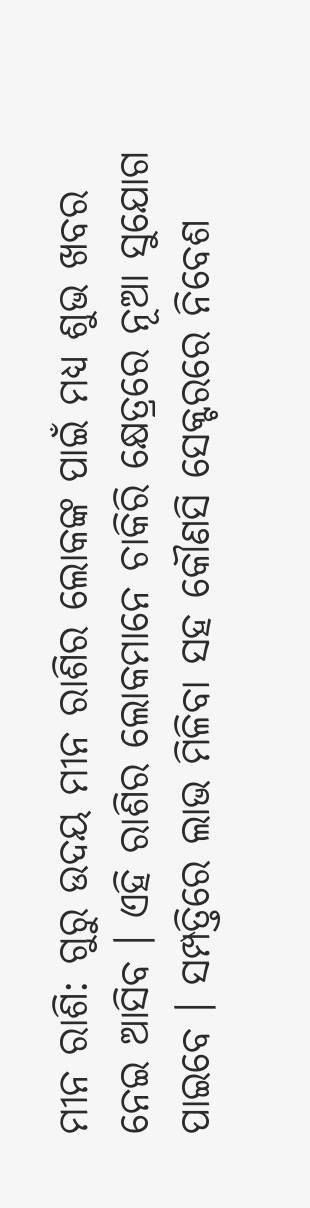ମୀନ ରାଶି: ଗୁରୁ ଉଦୟ ମୀନ ରାଶିର ଲୋକଙ୍କ ପାଇଁ ମଧ୍ୟ ଶୁଭ ଖବର ନେଇ ଆସିବ । ଏହି ରାଶିର ଲୋକମାନେ ଚାକିରି କ୍ଷେତ୍ରରେ ନୂଆ ସୁଯୋଗ ପାଇବେ । ସମ୍ପତ୍ତିରେ ଲାଭ ମିଳିବା ସହ କୌଣସି ସେକ୍ଟରରେ ନିବେଶ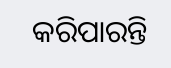କରିପାରନ୍ତି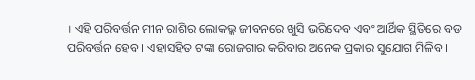। ଏହି ପରିବର୍ତ୍ତନ ମୀନ ରାଶିର ଲୋକଭ୍କ ଜୀବନରେ ଖୁସି ଭରିଦେବ ଏବଂ ଆର୍ଥିକ ସ୍ଥିତିରେ ବଡ ପରିବର୍ତ୍ତନ ହେବ । ଏହାସହିତ ଟଙ୍କା ରୋଜଗାର କରିବାର ଅନେକ ପ୍ରକାର ସୁଯୋଗ ମିଳିବ ।